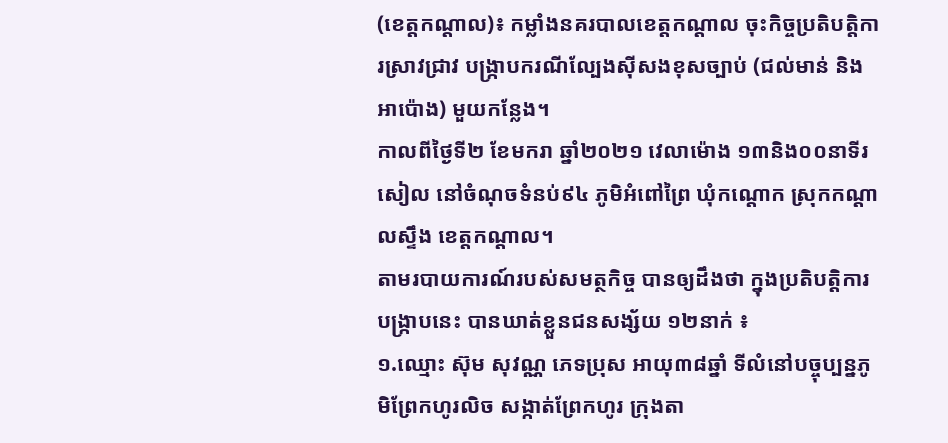(ខេត្តកណ្តាល)៖ កម្លាំងនគរបាលខេត្តកណ្តាល ចុះកិច្ចប្រតិបត្តិការស្រាវជ្រាវ បង្ក្រាបករណីល្បែងស៊ីសងខុសច្បាប់ (ជល់មាន់ និងអាប៉ោង) មួយកន្លែង។
កាលពីថ្ងៃទី២ ខែមករា ឆ្នាំ២០២១ វេលាម៉ោង ១៣និង០០នាទីរសៀល នៅចំណុចទំនប់៩៤ ភូមិអំពៅព្រៃ ឃុំកណ្ដោក ស្រុកកណ្ដាលស្ទឹង ខេត្តកណ្ដាល។
តាមរបាយការណ៍របស់សមត្ថកិច្ច បានឲ្យដឹងថា ក្នុងប្រតិបត្តិការបង្ក្រាបនេះ បានឃាត់ខ្លួនជនសង្ស័យ ១២នាក់ ៖
១.ឈ្មោះ ស៊ុម សុវណ្ណ ភេទប្រុស អាយុ៣៨ឆ្នាំ ទីលំនៅបច្ចុប្បន្នភូមិព្រែកហូរលិច សង្កាត់ព្រែកហូរ ក្រុងតា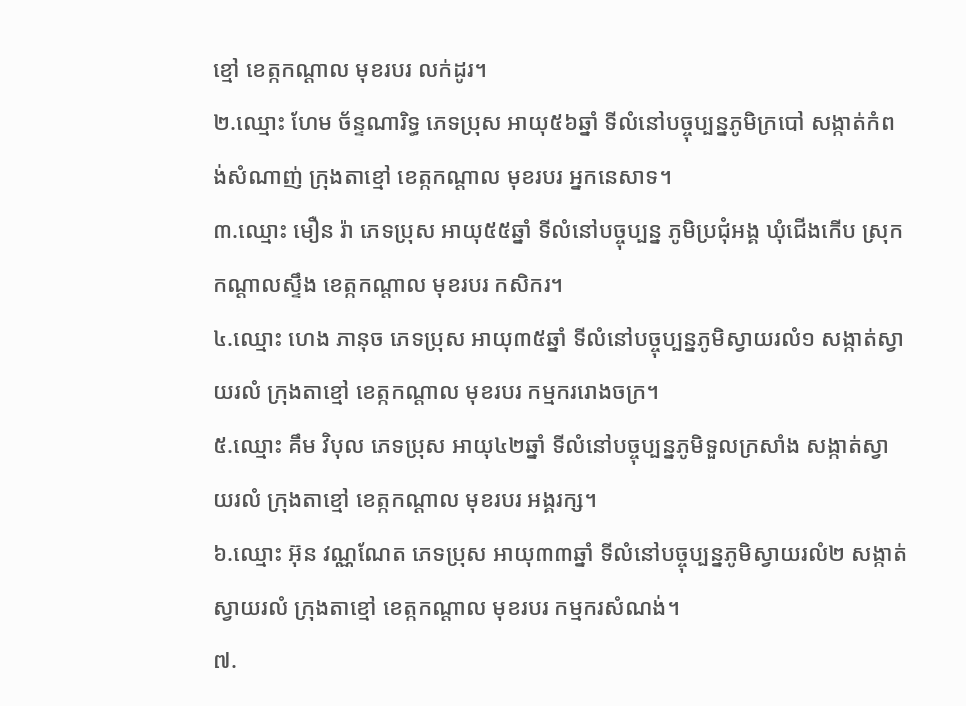ខ្មៅ ខេត្កកណ្ដាល មុខរបរ លក់ដូរ។
២.ឈ្មោះ ហែម ច័ន្ទណារិទ្ធ ភេទប្រុស អាយុ៥៦ឆ្នាំ ទីលំនៅបច្ចុប្បន្នភូមិក្របៅ សង្កាត់កំពង់សំណាញ់ ក្រុងតាខ្មៅ ខេត្កកណ្ដាល មុខរបរ អ្នកនេសាទ។
៣.ឈ្មោះ មឿន រ៉ា ភេទប្រុស អាយុ៥៥ឆ្នាំ ទីលំនៅបច្ចុប្បន្ន ភូមិប្រជុំអង្គ ឃុំជើងកើប ស្រុកកណ្ដាលស្ទឹង ខេត្កកណ្ដាល មុខរបរ កសិករ។
៤.ឈ្មោះ ហេង ភានុច ភេទប្រុស អាយុ៣៥ឆ្នាំ ទីលំនៅបច្ចុប្បន្នភូមិស្វាយរលំ១ សង្កាត់ស្វាយរលំ ក្រុងតាខ្មៅ ខេត្កកណ្ដាល មុខរបរ កម្មកររោងចក្រ។
៥.ឈ្មោះ គឹម វិបុល ភេទប្រុស អាយុ៤២ឆ្នាំ ទីលំនៅបច្ចុប្បន្នភូមិទួលក្រសាំង សង្កាត់ស្វាយរលំ ក្រុងតាខ្មៅ ខេត្កកណ្ដាល មុខរបរ អង្គរក្ស។
៦.ឈ្មោះ អ៊ុន វណ្ណណែត ភេទប្រុស អាយុ៣៣ឆ្នាំ ទីលំនៅបច្ចុប្បន្នភូមិស្វាយរលំ២ សង្កាត់ស្វាយរលំ ក្រុងតាខ្មៅ ខេត្កកណ្ដាល មុខរបរ កម្មករសំណង់។
៧.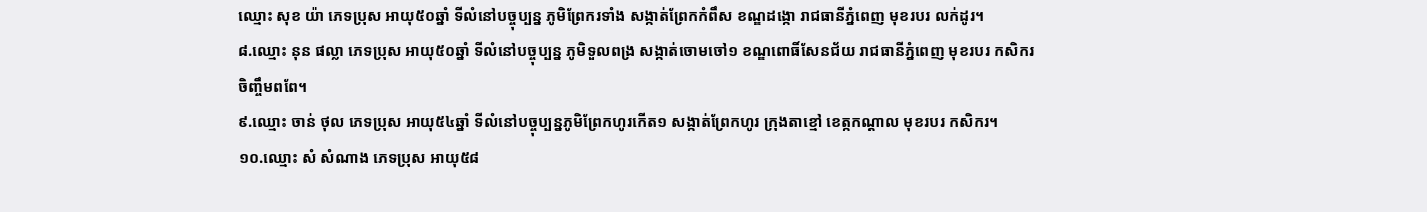ឈ្មោះ សុខ យ៉ា ភេទប្រុស អាយុ៥០ឆ្នាំ ទីលំនៅបច្ចុប្បន្ន ភូមិព្រែករទាំង សង្កាត់ព្រែកកំពឹស ខណ្ឌដង្កោ រាជធានីភ្នំពេញ មុខរបរ លក់ដូរ។
៨.ឈ្មោះ នុន ផល្លា ភេទប្រុស អាយុ៥០ឆ្នាំ ទីលំនៅបច្ចុប្បន្ន ភូមិទួលពង្រ សង្កាត់ចោមចៅ១ ខណ្ឌពោធិ៍សែនជ័យ រាជធានីភ្នំពេញ មុខរបរ កសិករ ចិញ្ចឹមពពែ។
៩.ឈ្មោះ ចាន់ ថុល ភេទប្រុស អាយុ៥៤ឆ្នាំ ទីលំនៅបច្ចុប្បន្នភូមិព្រែកហូរកើត១ សង្កាត់ព្រែកហូរ ក្រុងតាខ្មៅ ខេត្កកណ្ដាល មុខរបរ កសិករ។
១០.ឈ្មោះ សំ សំណាង ភេទប្រុស អាយុ៥៨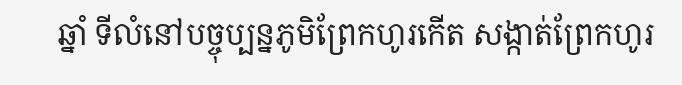ឆ្នាំ ទីលំនៅបច្ចុប្បន្នភូមិព្រែកហូរកើត សង្កាត់ព្រែកហូរ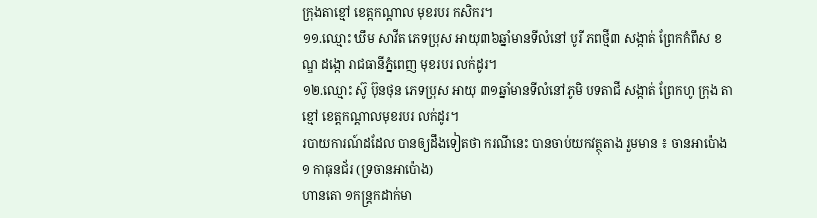ក្រុងតាខ្មៅ ខេត្កកណ្ដាល មុខរបរ កសិករ។
១១.ឈ្មោះ ឃឹម សាវីត ភេទប្រុស អាយុ៣៦ឆ្នាំមានទីលំនៅ បូរី ភពថ្មី៣ សង្កាត់ ព្រែកកំពឹស ខណ្ឌ ដង្កោ រាជធានីភ្នំពេញ មុខរបរ លក់ដូរ។
១២.ឈ្មោះ ស៊ូ ប៊ុនថុន ភេទប្រុស អាយុ ៣១ឆ្នាំមានទីលំនៅភូមិ បទតាជី សង្កាត់ ព្រែកហូ ក្រុង តាខ្មៅ ខេត្តកណ្ដាលមុខរបរ លក់ដូរ។
របាយការណ៍ដដែល បានឲ្យដឹងទៀតថា ករណីនេះ បានចាប់យកវត្ថុតាង រួមមាន ៖ ចានអាប៉ោង ១ កាធុនជ័រ (ទ្រចានអាប៉ោង)
ហានតោ ១កន្រ្តកដាក់មា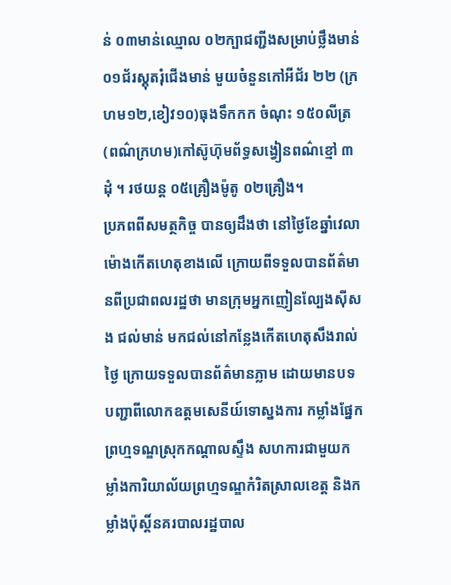ន់ ០៣មាន់ឈ្មោល ០២ក្បាជញ្ជីងសម្រាប់ថ្លឹងមាន់ ០១ជ័រស្គុតរុំជើងមាន់ មួយចំនួនកៅអីជ័រ ២២ (ក្រហម១២,ខៀវ១០)ធុងទឹកកក ចំណុះ ១៥០លីត្រ (ពណ៌ក្រហម)កៅស៊ូហ៊ុមព័ទ្ធសង្វៀនពណ៌ខ្មៅ ៣ដុំ ។ រថយន្ត ០៥គ្រឿងម៉ូតូ ០២គ្រឿង។
ប្រភពពីសមត្ថកិច្ច បានឲ្យដឹងថា នៅថ្ងៃខែឆ្នាំវេលាម៉ោងកើតហេតុខាងលើ ក្រោយពីទទួលបានព័ត៌មានពីប្រជាពលរដ្ឋថា មានក្រុមអ្នកញៀនល្បែងស៊ីសង ជល់មាន់ មកជល់នៅកន្លែងកើតហេតុសឹងរាល់ថ្ងៃ ក្រោយទទួលបានព័ត៌មានភ្លាម ដោយមានបទបញ្ជាពីលោកឧត្តមសេនីយ៍ទោស្នងការ កម្លាំងផ្នែកព្រហ្មទណ្ឌស្រុកកណ្តាលស្ទឹង សហការជាមួយកម្លាំងការិយាល័យព្រហ្មទណ្ឌកំរិតស្រាលខេត្ត និងកម្លាំងប៉ុស្តិ៍នគរបាលរដ្ឋបាល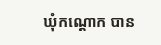ឃុំកណ្តោក បាន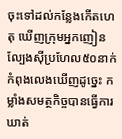ចុះទៅដល់កន្លែងកេីតហេតុ ឃេីញក្រុមអ្នកញៀនល្បែងស៊ីប្រហែល៥០នាក់ កំពុងលេងឃេីញដូច្នេះ កម្លាំងសមត្ថកិច្ចបានធ្វើការឃាត់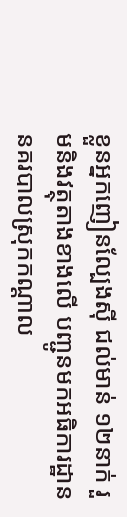ខ្លួនអ្នកញៀនល្បែងស៊ី ជល់មាន់ ១២នាក់ រួមនិងវត្ថុតាងខាងលើ បញ្ជូនមកអធិការដ្ឋាននគរបាលស្រុកកណ្ដាល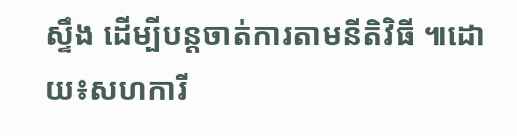ស្ទឹង ដើម្បីបន្តចាត់ការតាមនីតិវិធី ៕ដោយ៖សហការី